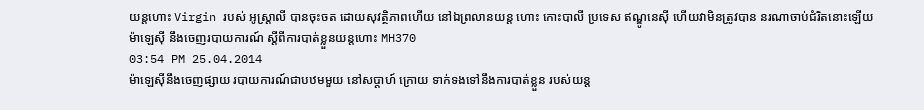យន្តហោះ Virgin របស់ អូស្ត្រាលី បានចុះចត ដោយសុវត្ថិភាពហើយ នៅឯព្រលានយន្ត ហោះ កោះបាលី ប្រទេស ឥណ្ឌូនេស៊ី ហើយវាមិនត្រូវបាន នរណាចាប់ជំរិតនោះឡើយ
ម៉ាឡេស៊ី នឹងចេញរបាយការណ៍ ស្តីពីការបាត់ខ្លួនយន្តហោះ MH370
03:54 PM 25.04.2014
ម៉ាឡេស៊ីនឹងចេញផ្សាយ របាយការណ៍ជាបឋមមួយ នៅសប្តាហ៍ ក្រោយ ទាក់ទងទៅនឹងការបាត់ខ្លួន របស់យន្ត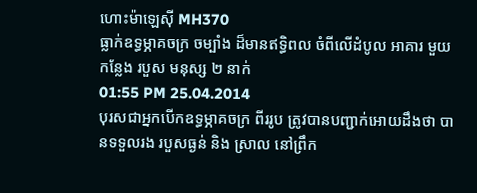ហោះម៉ាឡេស៊ី MH370
ធ្លាក់ឧទ្ធម្ភាគចក្រ ចម្បាំង ដ៏មានឥទ្ធិពល ចំពីលើដំបូល អាគារ មួយកន្លែង របួស មនុស្ស ២ នាក់
01:55 PM 25.04.2014
បុរសជាអ្នកបើកឧទ្ធម្ភាគចក្រ ពីររូប ត្រូវបានបញ្ជាក់អោយដឹងថា បានទទួលរង របួសធ្ងន់ និង ស្រាល នៅព្រឹក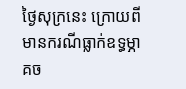ថ្ងៃសុក្រនេះ ក្រោយពីមានករណីធ្លាក់ឧទ្ធម្ភាគច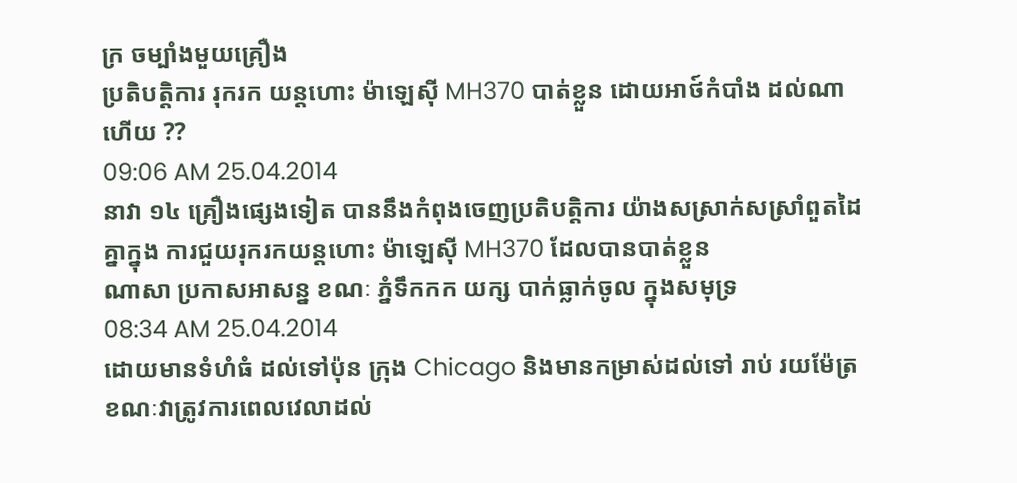ក្រ ចម្បាំងមួយគ្រឿង
ប្រតិបត្តិការ រុករក យន្តហោះ ម៉ាឡេស៊ី MH370 បាត់ខ្លួន ដោយអាថ៍កំបាំង ដល់ណាហើយ ??
09:06 AM 25.04.2014
នាវា ១៤ គ្រឿងផ្សេងទៀត បាននឹងកំពុងចេញប្រតិបត្តិការ យ៉ាងសស្រាក់សស្រាំពួតដៃគ្នាក្នុង ការជួយរុករកយន្តហោះ ម៉ាឡេស៊ី MH370 ដែលបានបាត់ខ្លួន
ណាសា ប្រកាសអាសន្ន ខណៈ ភ្នំទឹកកក យក្ស បាក់ធ្លាក់ចូល ក្នុងសមុទ្រ
08:34 AM 25.04.2014
ដោយមានទំហំធំ ដល់ទៅប៉ុន ក្រុង Chicago និងមានកម្រាស់ដល់ទៅ រាប់ រយម៉ែត្រ ខណៈវាត្រូវការពេលវេលាដល់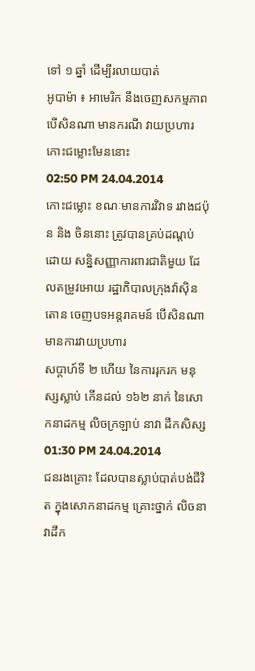ទៅ ១ ឆ្នាំ ដើម្បីរលាយបាត់
អូបាម៉ា ៖ អាមេរិក នឹងចេញសកម្មភាព បើសិនណា មានករណី វាយប្រហារ កោះជម្លោះមែននោះ
02:50 PM 24.04.2014
កោះជម្លោះ ខណៈមានការវិវាទ រវាងជប៉ុន និង ចិននោះ ត្រូវបានគ្រប់ដណ្តប់ ដោយ សន្និសញ្ញាការពារជាតិមួយ ដែលតម្រូវអោយ រដ្ឋាភិបាលក្រុងវ៉ាស៊ិនតោន ចេញបទអន្តរាគមន៍ បើសិនណា មានការវាយប្រហារ
សប្តាហ៍ទី ២ ហើយ នៃការរុករក មនុស្សស្លាប់ កើនដល់ ១៦២ នាក់ នៃសោកនាដកម្ម លិចក្រឡាប់ នាវា ដឹកសិស្ស
01:30 PM 24.04.2014
ជនរងគ្រោះ ដែលបានស្លាប់បាត់បង់ជីវិត ក្នុងសោកនាដកម្ម គ្រោះថ្នាក់ លិចនាវាដឹក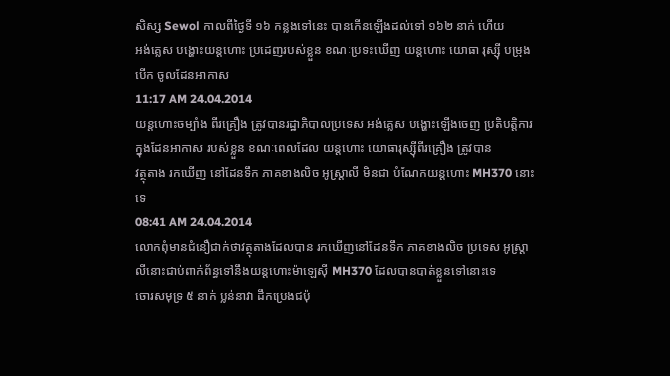សិស្ស Sewol កាលពីថ្ងៃទី ១៦ កន្លងទៅនេះ បានកើនឡើងដល់ទៅ ១៦២ នាក់ ហើយ
អង់គ្លេស បង្ហោះយន្តហោះ ប្រដេញរបស់ខ្លួន ខណៈប្រទះឃើញ យន្តហោះ យោធា រុស្ស៊ី បម្រុងបើក ចូលដែនអាកាស
11:17 AM 24.04.2014
យន្តហោះចម្បាំង ពីរគ្រឿង ត្រូវបានរដ្ឋាភិបាលប្រទេស អង់គ្លេស បង្ហោះឡើងចេញ ប្រតិបត្តិការ ក្នុងដែនអាកាស របស់ខ្លួន ខណៈពេលដែល យន្តហោះ យោធារុស្ស៊ីពីរគ្រឿង ត្រូវបាន
វត្ថុតាង រកឃើញ នៅដែនទឹក ភាគខាងលិច អូស្ត្រាលី មិនជា បំណែកយន្តហោះ MH370 នោះទេ
08:41 AM 24.04.2014
លោកពុំមានជំនឿជាក់ថាវត្ថុតាងដែលបាន រកឃើញនៅដែនទឹក ភាគខាងលិច ប្រទេស អូស្រ្តាលីនោះជាប់ពាក់ព័ន្ធទៅនឹងយន្តហោះម៉ាឡេស៊ី MH370 ដែលបានបាត់ខ្លួនទៅនោះទេ
ចោរសមុទ្រ ៥ នាក់ ប្លន់នាវា ដឹកប្រេងជប៉ុ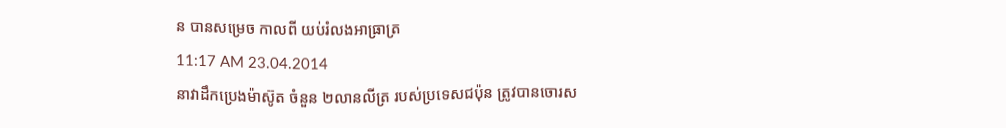ន បានសម្រេច កាលពី យប់រំលងអាធា្រត្រ
11:17 AM 23.04.2014
នាវាដឹកប្រេងម៉ាស៊ូត ចំនួន ២លានលីត្រ របស់ប្រទេសជប៉ុន ត្រូវបានចោរស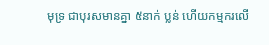មុទ្រ ជាបុរសមានគ្នា ៥នាក់ ប្លន់ ហើយកម្មករលើ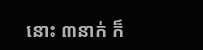នោះ ៣នាក់ ក៏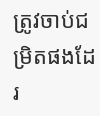ត្រូវចាប់ជម្រិតផងដែរ